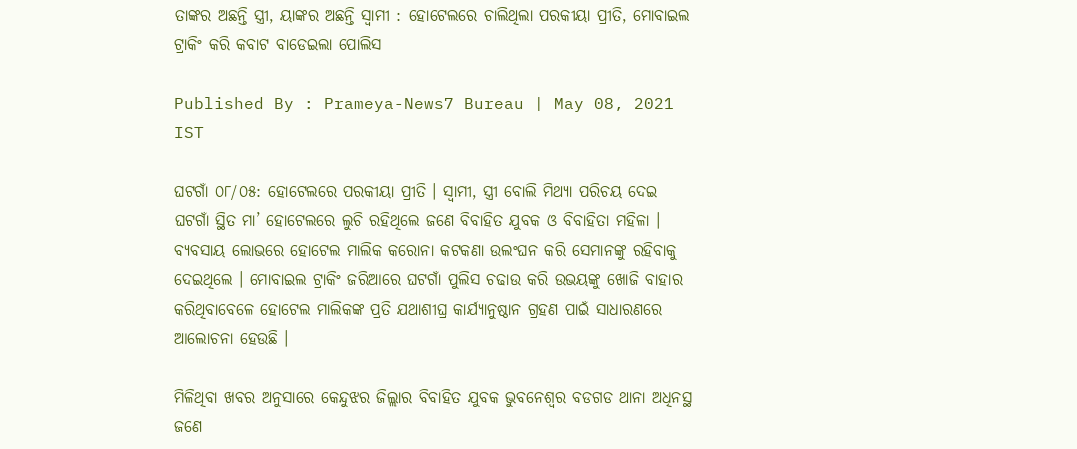ତାଙ୍କର ଅଛନ୍ତି ସ୍ତ୍ରୀ, ୟାଙ୍କର ଅଛନ୍ତି ସ୍ୱାମୀ : ହୋଟେଲରେ ଚାଲିଥିଲା ପରକୀୟା ପ୍ରୀତି, ମୋବାଇଲ ଟ୍ରାକିଂ କରି କବାଟ ବାଡେଇଲା ପୋଲିସ

Published By : Prameya-News7 Bureau | May 08, 2021 IST

ଘଟଗାଁ ୦୮/୦୫: ହୋଟେଲରେ ପରକୀୟା ପ୍ରୀତି । ସ୍ୱାମୀ, ସ୍ତ୍ରୀ ବୋଲି ମିଥ୍ୟା ପରିଚୟ ଦେଇ ଘଟଗାଁ ସ୍ଥିତ ମା’ ହୋଟେଲରେ ଲୁଚି ରହିଥିଲେ ଜଣେ ବିବାହିତ ଯୁବକ ଓ ବିବାହିତା ମହିଳା । ବ୍ୟବସାୟ ଲୋଭରେ ହୋଟେଲ ମାଲିକ କରୋନା କଟକଣା ଉଲଂଘନ କରି ସେମାନଙ୍କୁ ରହିବାକୁ ଦେଇଥିଲେ । ମୋବାଇଲ ଟ୍ରାକିଂ ଜରିଆରେ ଘଟଗାଁ ପୁଲିସ ଚଢାଉ କରି ଉଭୟଙ୍କୁ ଖୋଜି ବାହାର କରିଥିବାବେଳେ ହୋଟେଲ ମାଲିକଙ୍କ ପ୍ରତି ଯଥାଶୀଘ୍ର କାର୍ଯ୍ୟାନୁଷ୍ଠାନ ଗ୍ରହଣ ପାଇଁ ସାଧାରଣରେ ଆଲୋଚନା ହେଉଛି ।

ମିଳିଥିବା ଖବର ଅନୁସାରେ କେନ୍ଦୁଝର ଜିଲ୍ଲାର ବିବାହିତ ଯୁବକ ଭୁବନେଶ୍ୱର ବଡଗଡ ଥାନା ଅଧିନସ୍ଥ ଜଣେ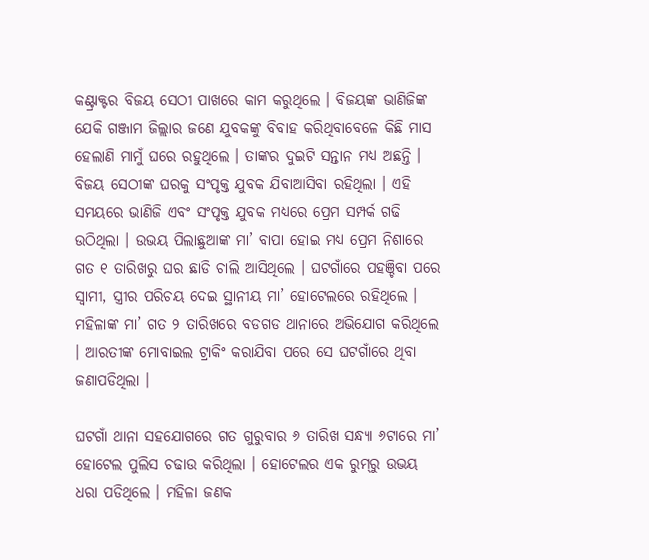କଣ୍ଟ୍ରାକ୍ଟର ବିଜୟ ସେଠୀ ପାଖରେ କାମ କରୁଥିଲେ । ବିଜୟଙ୍କ ଭାଣିଜିଙ୍କ ଯେକି ଗଞ୍ଜାମ ଜିଲ୍ଲାର ଜଣେ ଯୁବକଙ୍କୁ ବିବାହ କରିଥିବାବେଳେ କିଛି ମାସ ହେଲାଣି ମାମୁଁ ଘରେ ରହୁଥିଲେ । ତାଙ୍କର ଦୁଇଟି ସନ୍ତାନ ମଧ୍ୟ ଅଛନ୍ତି । ବିଜୟ ସେଠୀଙ୍କ ଘରକୁ ସଂପୃକ୍ତ ଯୁବକ ଯିବାଆସିବା ରହିଥିଲା । ଏହି ସମୟରେ ଭାଣିଜି ଏବଂ ସଂପୃକ୍ତ ଯୁବକ ମଧ୍ୟରେ ପ୍ରେମ ସମ୍ପର୍କ ଗଢି ଉଠିଥିଲା । ଉଭୟ ପିଲାଛୁଆଙ୍କ ମା’ ବାପା ହୋଇ ମଧ୍ୟ ପ୍ରେମ ନିଶାରେ ଗତ ୧ ତାରିଖରୁ ଘର ଛାଡି ଚାଲି ଆସିଥିଲେ । ଘଟଗାଁରେ ପହଞ୍ଚିବା ପରେ ସ୍ୱାମୀ, ସ୍ତ୍ରୀର ପରିଚୟ ଦେଇ ସ୍ଥାନୀୟ ମା’ ହୋଟେଲରେ ରହିଥିଲେ । ମହିଳାଙ୍କ ମା’ ଗତ ୨ ତାରିଖରେ ବଡଗଡ ଥାନାରେ ଅଭିଯୋଗ କରିଥିଲେ । ଆରତୀଙ୍କ ମୋବାଇଲ ଟ୍ରାକିଂ କରାଯିବା ପରେ ସେ ଘଟଗାଁରେ ଥିବା ଜଣାପଡିଥିଲା ।

ଘଟଗାଁ ଥାନା ସହଯୋଗରେ ଗତ ଗୁରୁବାର ୬ ତାରିଖ ସନ୍ଧ୍ୟା ୬ଟାରେ ମା’ ହୋଟେଲ ପୁଲିସ ଚଢାଉ କରିଥିଲା । ହୋଟେଲର ଏକ ରୁମ୍‌ରୁ ଉଭୟ ଧରା ପଡିଥିଲେ । ମହିଳା ଜଣକ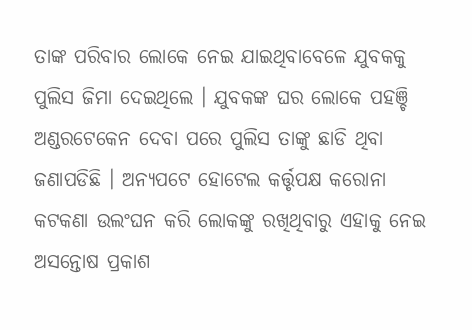ତାଙ୍କ ପରିବାର ଲୋକେ ନେଇ ଯାଇଥିବାବେଳେ ଯୁବକକୁ ପୁଲିସ ଜିମା ଦେଇଥିଲେ । ଯୁବକଙ୍କ ଘର ଲୋକେ ପହଞ୍ଚି ଅଣ୍ଡରଟେକେନ ଦେବା ପରେ ପୁଲିସ ତାଙ୍କୁ ଛାଡି ଥିବା ଜଣାପଡିଛି । ଅନ୍ୟପଟେ ହୋଟେଲ କର୍ତ୍ତୃପକ୍ଷ କରୋନା କଟକଣା ଉଲଂଘନ କରି ଲୋକଙ୍କୁ ରଖିଥିବାରୁ ଏହାକୁ ନେଇ ଅସନ୍ତୋଷ ପ୍ରକାଶ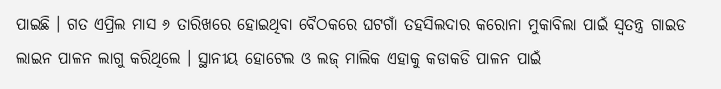ପାଇଛି । ଗତ ଏପ୍ରିଲ ମାସ ୬ ତାରିଖରେ ହୋଇଥିବା ବୈଠକରେ ଘଟଗାଁ ତହସିଲଦାର କରୋନା ମୁକାବିଲା ପାଇଁ ସ୍ୱତନ୍ତ୍ର ଗାଇଡ ଲାଇନ ପାଳନ ଲାଗୁ କରିଥିଲେ । ସ୍ଥାନୀୟ ହୋଟେଲ ଓ ଲଜ୍‌ ମାଲିକ ଏହାକୁ କଡାକଡି ପାଳନ ପାଇଁ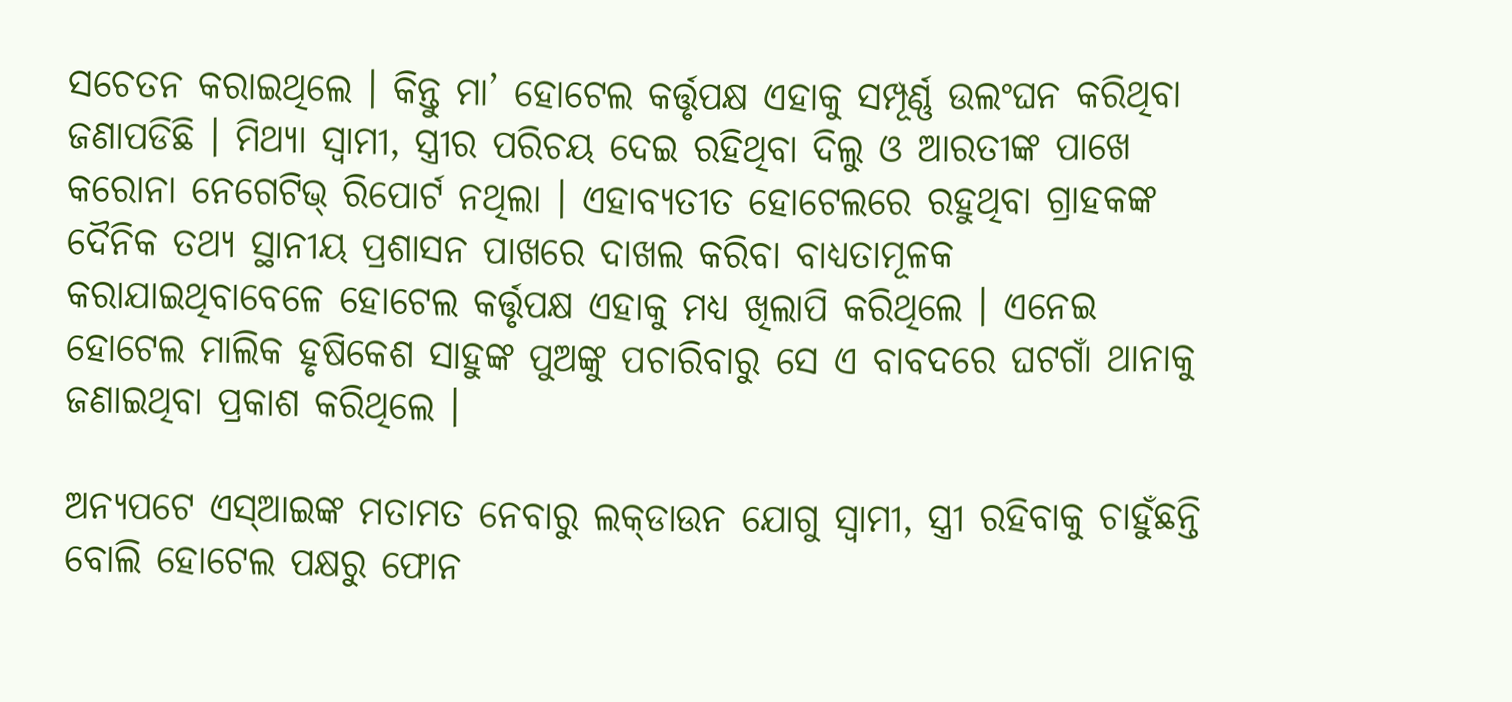ସଚେତନ କରାଇଥିଲେ । କିନ୍ତୁ ମା’ ହୋଟେଲ କର୍ତ୍ତୃପକ୍ଷ ଏହାକୁ ସମ୍ପୂର୍ଣ୍ଣ ଉଲଂଘନ କରିଥିବା ଜଣାପଡିଛି । ମିଥ୍ୟା ସ୍ୱାମୀ, ସ୍ତ୍ରୀର ପରିଚୟ ଦେଇ ରହିଥିବା ଦିଲୁ ଓ ଆରତୀଙ୍କ ପାଖେ କରୋନା ନେଗେଟିଭ୍‌ ରିପୋର୍ଟ ନଥିଲା । ଏହାବ୍ୟତୀତ ହୋଟେଲରେ ରହୁଥିବା ଗ୍ରାହକଙ୍କ ଦୈନିକ ତଥ୍ୟ ସ୍ଥାନୀୟ ପ୍ରଶାସନ ପାଖରେ ଦାଖଲ କରିବା ବାଧ୍ୟତାମୂଳକ କରାଯାଇଥିବାବେଳେ ହୋଟେଲ କର୍ତ୍ତୃପକ୍ଷ ଏହାକୁ ମଧ୍ୟ ଖିଲାପି କରିଥିଲେ । ଏନେଇ ହୋଟେଲ ମାଲିକ ହୃଷିକେଶ ସାହୁଙ୍କ ପୁଅଙ୍କୁ ପଚାରିବାରୁ ସେ ଏ ବାବଦରେ ଘଟଗାଁ ଥାନାକୁ ଜଣାଇଥିବା ପ୍ରକାଶ କରିଥିଲେ ।

ଅନ୍ୟପଟେ ଏସ୍‌ଆଇଙ୍କ ମତାମତ ନେବାରୁ ଲକ୍‌ଡାଉନ ଯୋଗୁ ସ୍ୱାମୀ, ସ୍ତ୍ରୀ ରହିବାକୁ ଚାହୁଁଛନ୍ତି ବୋଲି ହୋଟେଲ ପକ୍ଷରୁ ଫୋନ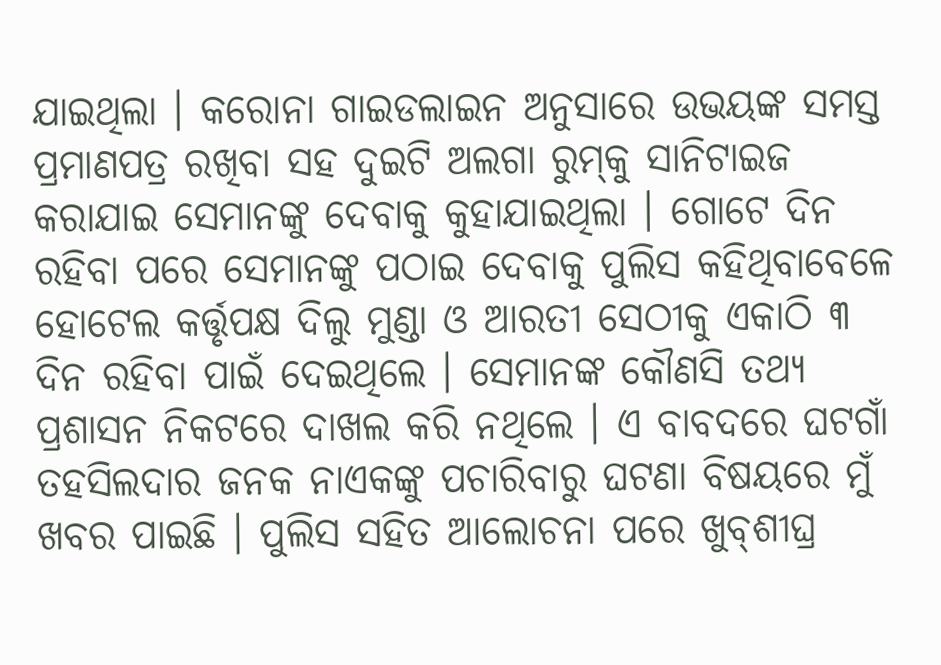ଯାଇଥିଲା । କରୋନା ଗାଇଡଲାଇନ ଅନୁସାରେ ଉଭୟଙ୍କ ସମସ୍ତ ପ୍ରମାଣପତ୍ର ରଖିବା ସହ ଦୁଇଟି ଅଲଗା ରୁମ୍‌କୁ ସାନିଟାଇଜ କରାଯାଇ ସେମାନଙ୍କୁ ଦେବାକୁ କୁହାଯାଇଥିଲା । ଗୋଟେ ଦିନ ରହିବା ପରେ ସେମାନଙ୍କୁ ପଠାଇ ଦେବାକୁ ପୁଲିସ କହିଥିବାବେଳେ ହୋଟେଲ କର୍ତ୍ତୃପକ୍ଷ ଦିଲୁ ମୁଣ୍ଡା ଓ ଆରତୀ ସେଠୀକୁ ଏକାଠି ୩ ଦିନ ରହିବା ପାଇଁ ଦେଇଥିଲେ । ସେମାନଙ୍କ କୌଣସି ତଥ୍ୟ ପ୍ରଶାସନ ନିକଟରେ ଦାଖଲ କରି ନଥିଲେ । ଏ ବାବଦରେ ଘଟଗାଁ ତହସିଲଦାର ଜନକ ନାଏକଙ୍କୁ ପଚାରିବାରୁ ଘଟଣା ବିଷୟରେ ମୁଁ ଖବର ପାଇଛି । ପୁଲିସ ସହିତ ଆଲୋଚନା ପରେ ଖୁବ୍‌ଶୀଘ୍ର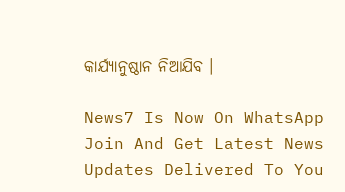କାର୍ଯ୍ୟାନୁଷ୍ଠାନ ନିଆଯିବ ।

News7 Is Now On WhatsApp Join And Get Latest News Updates Delivered To You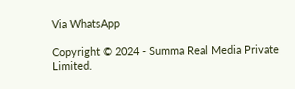Via WhatsApp

Copyright © 2024 - Summa Real Media Private Limited.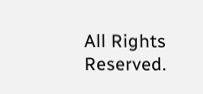All Rights Reserved.